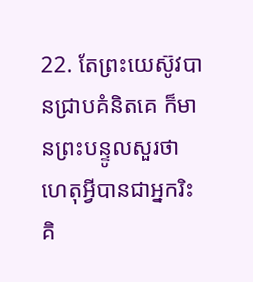22. តែព្រះយេស៊ូវបានជ្រាបគំនិតគេ ក៏មានព្រះបន្ទូលសួរថា ហេតុអ្វីបានជាអ្នករិះគិ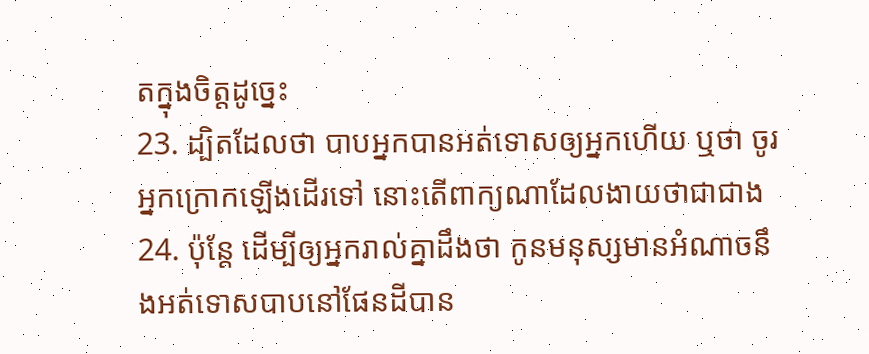តក្នុងចិត្តដូច្នេះ
23. ដ្បិតដែលថា បាបអ្នកបានអត់ទោសឲ្យអ្នកហើយ ឬថា ចូរអ្នកក្រោកឡើងដើរទៅ នោះតើពាក្យណាដែលងាយថាជាជាង
24. ប៉ុន្តែ ដើម្បីឲ្យអ្នករាល់គ្នាដឹងថា កូនមនុស្សមានអំណាចនឹងអត់ទោសបាបនៅផែនដីបាន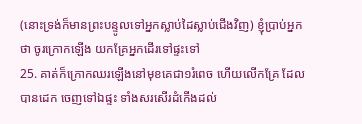(នោះទ្រង់ក៏មានព្រះបន្ទូលទៅអ្នកស្លាប់ដៃស្លាប់ជើងវិញ) ខ្ញុំប្រាប់អ្នកថា ចូរក្រោកឡើង យកគ្រែអ្នកដើរទៅផ្ទះទៅ
25. គាត់ក៏ក្រោកឈរឡើងនៅមុខគេជា១រំពេច ហើយលើកគ្រែ ដែលបានដេក ចេញទៅឯផ្ទះ ទាំងសរសើរដំកើងដល់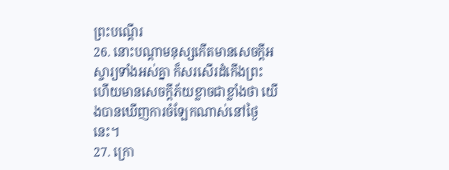ព្រះបណ្តើរ
26. នោះបណ្តាមនុស្សកើតមានសេចក្ដីអស្ចារ្យទាំងអស់គ្នា ក៏សរសើរដំកើងព្រះ ហើយមានសេចក្ដីភ័យខ្លាចជាខ្លាំងថា យើងបានឃើញការចំឡែកណាស់នៅថ្ងៃនេះ។
27. ក្រោ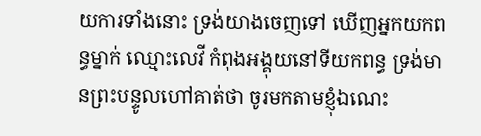យការទាំងនោះ ទ្រង់យាងចេញទៅ ឃើញអ្នកយកពន្ធម្នាក់ ឈ្មោះលេវី កំពុងអង្គុយនៅទីយកពន្ធ ទ្រង់មានព្រះបន្ទូលហៅគាត់ថា ចូរមកតាមខ្ញុំឯណេះ